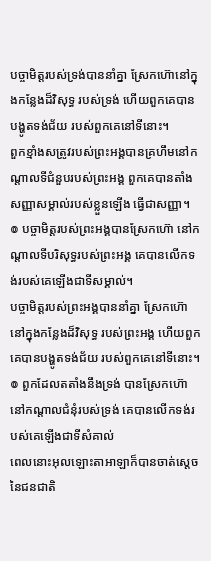បច្ចាមិត្តរបស់ទ្រង់បាននាំគ្នា ស្រែកហ៊ោនៅក្នុងកន្លែងដ៏វិសុទ្ធ របស់ទ្រង់ ហើយពួកគេបានបង្ហូតទង់ជ័យ របស់ពួកគេនៅទីនោះ។
ពួកខ្មាំងសត្រូវរបស់ព្រះអង្គបានគ្រហឹមនៅកណ្ដាលទីជំនួបរបស់ព្រះអង្គ ពួកគេបានតាំងសញ្ញាសម្គាល់របស់ខ្លួនឡើង ធ្វើជាសញ្ញា។
៙ បច្ចាមិត្តរបស់ព្រះអង្គបានស្រែកហ៊ោ នៅកណ្ដាលទីបរិសុទ្ធរបស់ព្រះអង្គ គេបានលើកទង់របស់គេឡើងជាទីសម្គាល់។
បច្ចាមិត្តរបស់ព្រះអង្គបាននាំគ្នា ស្រែកហ៊ោនៅក្នុងកន្លែងដ៏វិសុទ្ធ របស់ព្រះអង្គ ហើយពួកគេបានបង្ហូតទង់ជ័យ របស់ពួកគេនៅទីនោះ។
៙ ពួកដែលតតាំងនឹងទ្រង់ បានស្រែកហ៊ោ នៅកណ្តាលជំនុំរបស់ទ្រង់ គេបានលើកទង់របស់គេឡើងជាទីសំគាល់
ពេលនោះអុលឡោះតាអាឡាក៏បានចាត់ស្តេចនៃជនជាតិ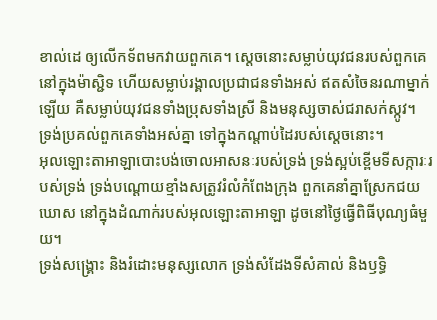ខាល់ដេ ឲ្យលើកទ័ពមកវាយពួកគេ។ ស្តេចនោះសម្លាប់យុវជនរបស់ពួកគេនៅក្នុងម៉ាស្ជិទ ហើយសម្លាប់រង្គាលប្រជាជនទាំងអស់ ឥតសំចៃនរណាម្នាក់ឡើយ គឺសម្លាប់យុវជនទាំងប្រុសទាំងស្រី និងមនុស្សចាស់ជរាសក់ស្កូវ។ ទ្រង់ប្រគល់ពួកគេទាំងអស់គ្នា ទៅក្នុងកណ្តាប់ដៃរបស់ស្តេចនោះ។
អុលឡោះតាអាឡាបោះបង់ចោលអាសនៈរបស់ទ្រង់ ទ្រង់ស្អប់ខ្ពើមទីសក្ការៈរបស់ទ្រង់ ទ្រង់បណ្ដោយខ្មាំងសត្រូវរំលំកំពែងក្រុង ពួកគេនាំគ្នាស្រែកជយឃោស នៅក្នុងដំណាក់របស់អុលឡោះតាអាឡា ដូចនៅថ្ងៃធ្វើពិធីបុណ្យធំមួយ។
ទ្រង់សង្គ្រោះ និងរំដោះមនុស្សលោក ទ្រង់សំដែងទីសំគាល់ និងឫទ្ធិ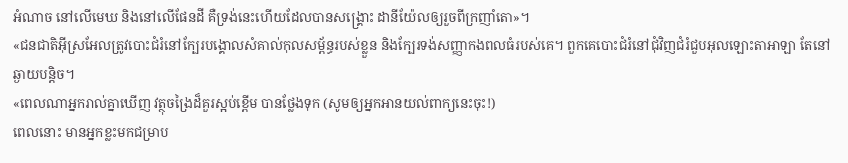អំណាច នៅលើមេឃ និងនៅលើផែនដី គឺទ្រង់នេះហើយដែលបានសង្គ្រោះ ដានីយ៉ែលឲ្យរួចពីក្រញាំតោ»។
«ជនជាតិអ៊ីស្រអែលត្រូវបោះជំរំនៅក្បែរបង្គោលសំគាល់កុលសម្ព័ន្ធរបស់ខ្លួន និងក្បែរទង់សញ្ញាកងពលធំរបស់គេ។ ពួកគេបោះជំរំនៅជុំវិញជំរំជួបអុលឡោះតាអាឡា តែនៅឆ្ងាយបន្តិច។
«ពេលណាអ្នករាល់គ្នាឃើញ វត្ថុចង្រៃដ៏គួរស្អប់ខ្ពើម បានថ្លែងទុក (សូមឲ្យអ្នកអានយល់ពាក្យនេះចុះ!)
ពេលនោះ មានអ្នកខ្លះមកជម្រាប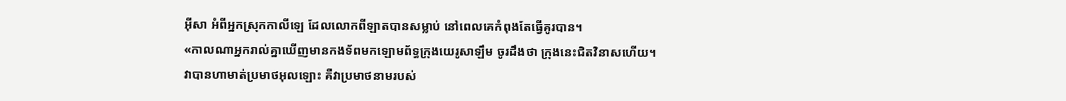អ៊ីសា អំពីអ្នកស្រុកកាលីឡេ ដែលលោកពីឡាតបានសម្លាប់ នៅពេលគេកំពុងតែធ្វើគូរបាន។
«កាលណាអ្នករាល់គ្នាឃើញមានកងទ័ពមកឡោមព័ទ្ធក្រុងយេរូសាឡឹម ចូរដឹងថា ក្រុងនេះជិតវិនាសហើយ។
វាបានហាមាត់ប្រមាថអុលឡោះ គឺវាប្រមាថនាមរបស់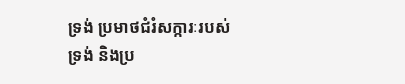ទ្រង់ ប្រមាថជំរំសក្ការៈរបស់ទ្រង់ និងប្រ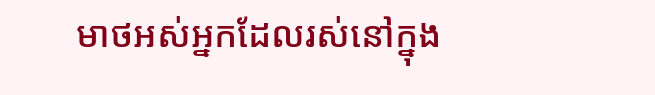មាថអស់អ្នកដែលរស់នៅក្នុង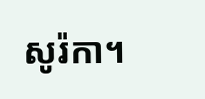សូរ៉កា។